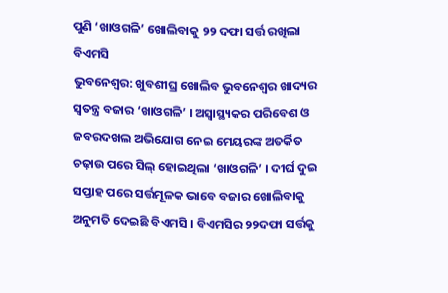ପୁଣି ‘ଖାଓଗଳି’ ଖୋଲିବାକୁ ୨୨ ଦଫା ସର୍ତ୍ତ ରଖିଲା ବିଏମସି
ଭୁବନେଶ୍ୱର: ଖୁବଶୀଘ୍ର ଖୋଲିବ ଭୁବନେଶ୍ୱର ଖାଦ୍ୟର ସ୍ୱତନ୍ତ୍ର ବଜାର ‘ଖାଓଗଳି’ । ଅସ୍ୱାସ୍ଥ୍ୟକର ପରିବେଶ ଓ ଜବରଦଖଲ ଅଭିଯୋଗ ନେଇ ମେୟରଙ୍କ ଅତର୍କିତ ଚଢ଼ାଉ ପରେ ସିଲ୍ ହୋଇଥିଲା ‘ଖାଓଗଳି’ । ଦୀର୍ଘ ଦୁଇ ସପ୍ତାହ ପରେ ସର୍ତ୍ତମୂଳକ ଭାବେ ବଜାର ଖୋଲିବାକୁ ଅନୁମତି ଦେଇଛି ବିଏମସି । ବିଏମସିର ୨୨ଦଫା ସର୍ତ୍ତକୁ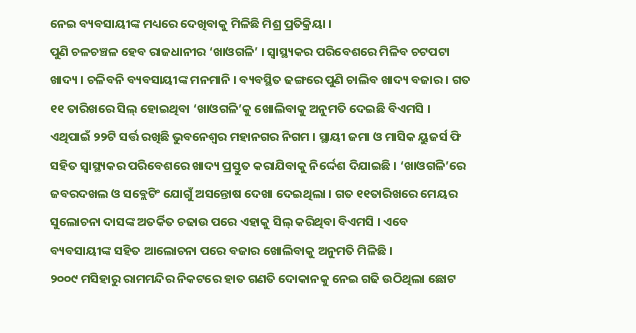ନେଇ ବ୍ୟବସାୟୀଙ୍କ ମଧ୍ୟରେ ଦେଖିବାକୁ ମିଳିଛି ମିଶ୍ର ପ୍ରତିକ୍ରିୟା ।
ପୁଣି ଚଳଚଞ୍ଚଳ ହେବ ରାଜଧାନୀର ‘ଖାଓଗଳି’ । ସ୍ୱାସ୍ଥ୍ୟକର ପରିବେଶରେ ମିଳିବ ଚଟପଟା ଖାଦ୍ୟ । ଚଳିବନି ବ୍ୟବସାୟୀଙ୍କ ମନମାନି । ବ୍ୟବସ୍ଥିତ ଢଙ୍ଗରେ ପୁଣି ଚାଲିବ ଖାଦ୍ୟ ବଜାର । ଗତ ୧୧ ତାରିଖରେ ସିଲ୍ ହୋଇଥିବା ‘ଖାଓଗଳି’କୁ ଖୋଲିବାକୁ ଅନୁମତି ଦେଇଛି ବିଏମସି । ଏଥିପାଇଁ ୨୨ଟି ସର୍ତ୍ତ ରଖିଛି ଭୁବନେଶ୍ୱର ମହାନଗର ନିଗମ । ସ୍ଥାୟୀ ଜମା ଓ ମାସିକ ୟୁଜର୍ସ ଫି ସହିତ ସ୍ୱାସ୍ଥ୍ୟକର ପରିବେଶରେ ଖାଦ୍ୟ ପ୍ରସ୍ତୁତ କରାଯିବାକୁ ନିର୍ଦ୍ଦେଶ ଦିଯାଇଛି । ‘ଖାଓଗଳି’ରେ ଜବରଦଖଲ ଓ ସବ୍ଲେଟିଂ ଯୋଗୁଁ ଅସନ୍ତୋଷ ଦେଖା ଦେଇଥିଲା । ଗତ ୧୧ତାରିଖରେ ମେୟର ସୁଲୋଚନା ଦାସଙ୍କ ଅତର୍କିତ ଚଢାଉ ପରେ ଏହାକୁ ସିଲ୍ କରିଥିବା ବିଏମସି । ଏବେ ବ୍ୟବସାୟୀଙ୍କ ସହିତ ଆଲୋଚନା ପରେ ବଜାର ଖୋଲିବାକୁ ଅନୁମତି ମିଳିଛି ।
୨୦୦୯ ମସିହାରୁ ରାମମନ୍ଦିର ନିକଟରେ ହାତ ଗଣତି ଦୋକାନକୁ ନେଇ ଗଢି ଉଠିଥିଲା ଛୋଟ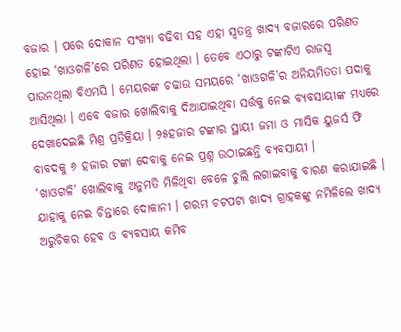ବଜାର । ପରେ ଦୋକାନ ସଂଖ୍ୟା ବଢିବା ସହ ଏହା ସ୍ୱତନ୍ତ୍ର ଖାଦ୍ୟ ବଜାରରେ ପରିଣତ ହୋଇ ‘ଖାଓଗଳି’ରେ ପରିଣତ ହୋଇଥିଲା । ତେବେ ଏଠାରୁ ଟଙ୍କାଟିଏ ରାଜସ୍ୱ ପାଉନଥିଲା ବିଏମସି । ମେୟରଙ୍କ ଚଢାଉ ସମୟରେ ‘ଖାଓଗଳି’ର ଅନିୟମିତତା ପଦାକୁ ଆସିଥିଲା । ଏବେ ବଜାର ଖୋଲିବାକୁ ଦିଆଯାଇଥିବା ସର୍ତ୍ତକୁ ନେଇ ବ୍ୟବସାୟୀଙ୍କ ମଧ୍ୟରେ ଦେଖାଦେଇଛି ମିଶ୍ର ପ୍ରତିକ୍ରିୟା । ୨୫ହଜାର ଟଙ୍କାର ସ୍ଥାୟୀ ଜମା ଓ ମାସିକ ୟୁଜର୍ସ ଫି ବାବଦକୁ ୬ ହଜାର ଟଙ୍କା ଦେବାକୁ ନେଇ ପ୍ରଶ୍ନ ଉଠାଇଛନ୍ତି ବ୍ୟବସାୟୀ ।
‘ଖାଓଗଳି’ ଖୋଲିବାକୁ ଅନୁମତି ମିଳିଥିବା ବେଳେ ଚୁଲି ଲଗାଇବାକୁ ବାରଣ କରାଯାଇଛି । ଯାହାକୁ ନେଇ ଚିନ୍ତାରେ ଦୋକାନୀ । ଗରମ ଚଟପଟା ଖାଦ୍ୟ ଗ୍ରାହକଙ୍କୁ ନମିଳିଲେ ଖାଦ୍ୟ ଅରୁଚିକର ହେବ ଓ ବ୍ୟବସାୟ କମିବ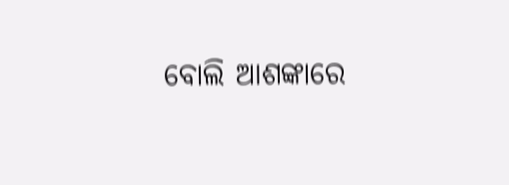ବୋଲି ଆଶଙ୍କାରେ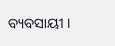ବ୍ୟବସାୟୀ ।